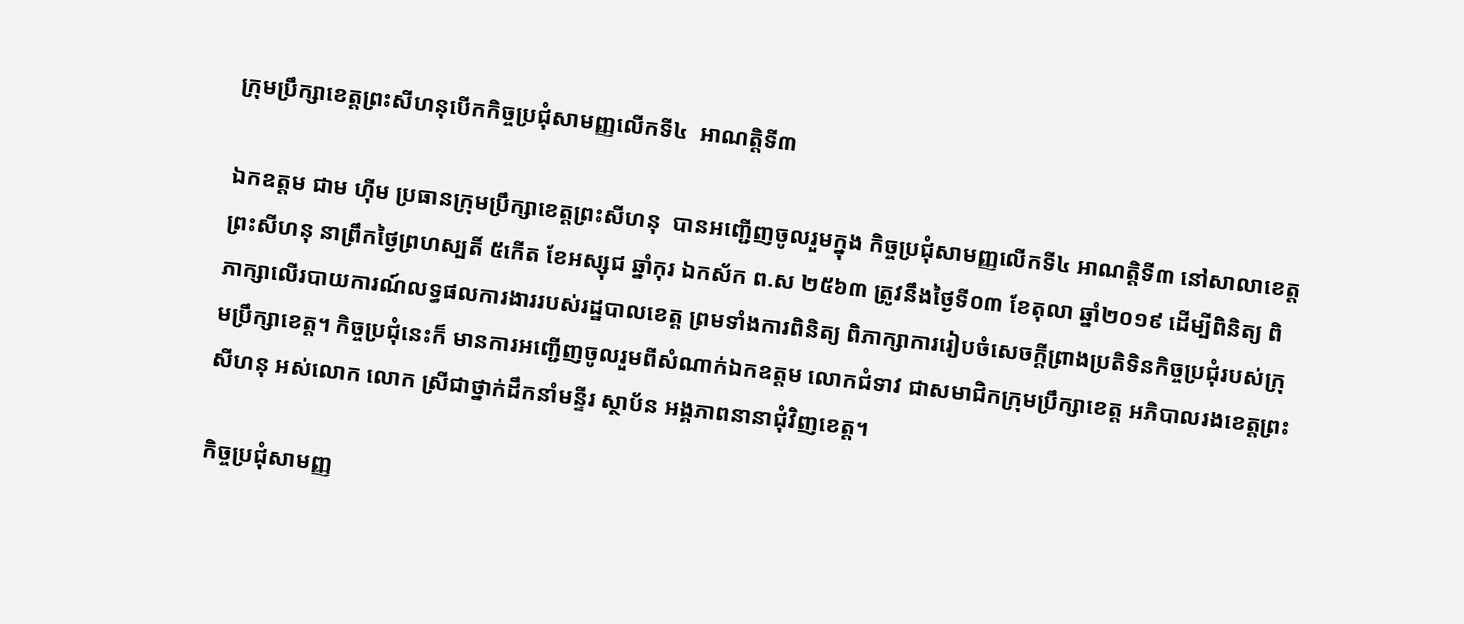ក្រុមប្រឹក្សាខេត្តព្រះសីហនុបើកកិច្ចប្រជុំសាមញ្ញលើកទី៤  អាណត្តិទី៣

ឯកឧត្តម ជាម ហ៊ីម ប្រធានក្រុមប្រឹក្សាខេត្តព្រះសីហនុ  បានអញ្ជើញចូលរួមក្នុង កិច្ចប្រជុំសាមញ្ញលើកទី៤ អាណត្តិទី៣ នៅសាលាខេត្តព្រះសីហនុ នាព្រឹកថ្ងៃព្រហស្បតិ៍ ៥កើត ខែអស្សុជ ឆ្នាំកុរ ឯកស័ក ព.ស ២៥៦៣ ត្រូវនឹងថ្ងៃទី០៣ ខែតុលា ឆ្នាំ២០១៩ ដើម្បីពិនិត្យ ពិភាក្សាលើរបាយការណ៍លទ្ធផលការងាររបស់រដ្ឋបាលខេត្ត ព្រមទាំងការពិនិត្យ ពិភាក្សាការរៀបចំសេចក្តីព្រាងប្រតិទិនកិច្ចប្រជុំរបស់ក្រុមប្រឹក្សាខេត្ត។ កិច្ចប្រជុំនេះក៏ មានការអញ្ជើញចូលរួមពីសំណាក់ឯកឧត្តម លោកជំទាវ ជាសមាជិកក្រុមប្រឹក្សាខេត្ត អភិបាលរងខេត្តព្រះសីហនុ អស់លោក លោក ស្រីជាថ្នាក់ដឹកនាំមន្ទីរ ស្ថាប័ន អង្គភាពនានាជុំវិញខេត្ត។

កិច្ចប្រជុំសាមញ្ញ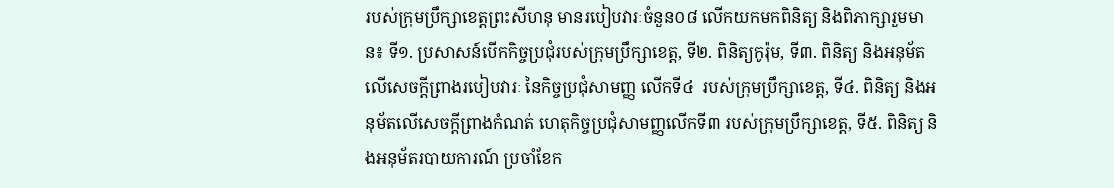របស់ក្រុមប្រឹក្សាខេត្តព្រះសីហនុ មានរបៀបវារៈចំនួន០៨ លើកយកមកពិនិត្យ និងពិភាក្សារួមមាន៖ ទី១. ប្រសាសន៍បើកកិច្ចប្រជុំរបស់ក្រុមប្រឹក្សាខេត្ត, ទី២. ពិនិត្យកូរ៉ុម, ទី៣. ពិនិត្យ និងអនុម័តលើសេចក្តីព្រាងរបៀបវារៈ នៃកិច្ចប្រជុំសាមញ្ញ លើកទី៤  របស់ក្រុមប្រឹក្សាខេត្ត, ទី៤. ពិនិត្យ និងអនុម័តលើសេចក្តីព្រាងកំណត់ ហេតុកិច្ចប្រជុំសាមញ្ញលើកទី៣ របស់ក្រុមប្រឹក្សាខេត្ត, ទី៥. ពិនិត្យ និងអនុម័តរបាយការណ៍ ប្រចាំខែក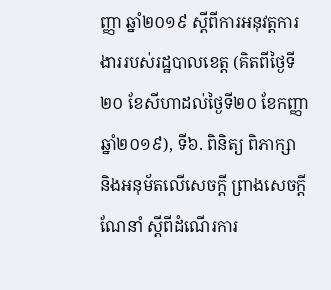ញ្ញា ឆ្នាំ២០១៩ ស្តីពីការអនុវត្តការងាររបស់រដ្ឋបាលខេត្ត (គិតពីថ្ងៃទី២០ ខែសីហាដល់ថ្ងៃទី២០ ខែកញ្ញាឆ្នាំ២០១៩), ទី៦. ពិនិត្យ ពិភាក្សា និងអនុម័តលើសេចក្តី ព្រាងសេចក្តីណែនាំ ស្តីពីដំណើរការ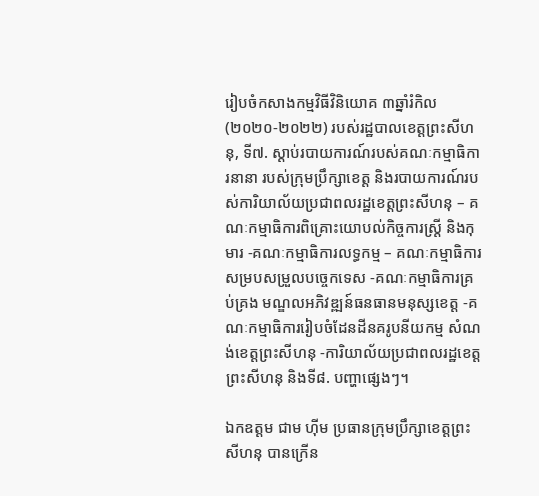រៀបចំកសាងកម្មវិធីវិនិយោគ ៣ឆ្នាំរំកិល (២០២០-២០២២) របស់រដ្ឋបាលខេត្តព្រះសីហនុ, ទី៧. ស្ដាប់របាយការណ៍របស់គណៈកម្មាធិការនានា របស់ក្រុមប្រឹក្សាខេត្ត និងរបាយការណ៍របស់ការិយាល័យប្រជាពលរដ្ឋខេត្តព្រះសីហនុ – គណៈកម្មាធិការពិគ្រោះយោបល់កិច្ចការស្ត្រី និងកុមារ -គណៈកម្មាធិការលទ្ធកម្ម – គណៈកម្មាធិការសម្របសម្រួលបច្ចេកទេស -គណៈកម្មាធិការគ្រប់គ្រង មណ្ឌលអភិវឌ្ឍន៍ធនធានមនុស្សខេត្ត -គណៈកម្មាធិការរៀបចំដែនដីនគរូបនីយកម្ម សំណង់ខេត្តព្រះសីហនុ -ការិយាល័យប្រជាពលរដ្ឋខេត្តព្រះសីហនុ និងទី៨. បញ្ហាផ្សេងៗ។

ឯកឧត្តម ជាម ហ៊ីម ប្រធានក្រុមប្រឹក្សាខេត្តព្រះសីហនុ បានក្រើន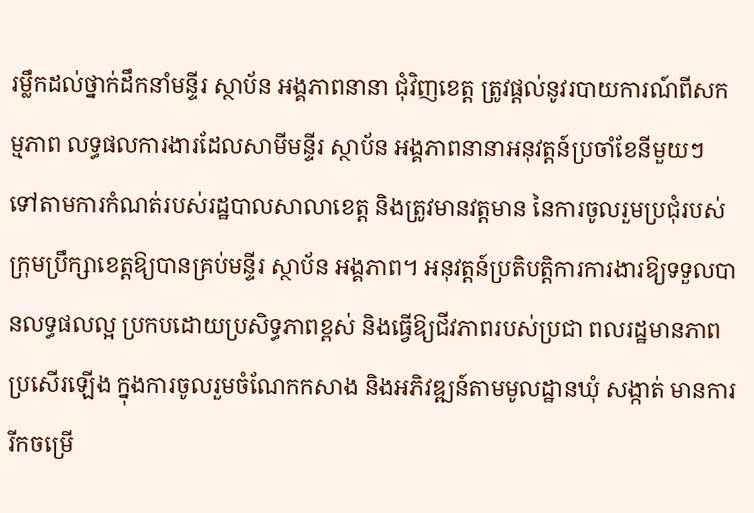រម្លឹកដល់ថ្នាក់ដឹកនាំមន្ទីរ ស្ថាប័ន អង្គភាពនានា ជុំវិញខេត្ត ត្រូវផ្តល់នូវរបាយការណ៍ពីសកម្មភាព លទ្ធផលការងារដែលសាមីមន្ទីរ ស្ថាប័ន អង្គភាពនានាអនុវត្តន៍ប្រចាំខែនីមួយៗ ទៅតាមការកំណត់របស់រដ្ឋបាលសាលាខេត្ត និងត្រូវមានវត្តមាន នៃការចូលរួមប្រជុំរបស់ក្រុមប្រឹក្សាខេត្តឱ្យបានគ្រប់មន្ទីរ ស្ថាប័ន អង្គភាព។ អនុវត្តន៍ប្រតិបត្តិការការងារឱ្យទទួលបានលទ្ធផលល្អ ប្រកបដោយប្រសិទ្ធភាពខ្ពស់ និងធ្វើឱ្យជីវភាពរបស់ប្រជា ពលរដ្ឋមានភាពប្រសើរឡើង ក្នុងការចូលរួមចំណែកកសាង និងអភិវឌ្ឍន៍តាមមូលដ្ឋានឃុំ សង្កាត់ មានការរីកចម្រើ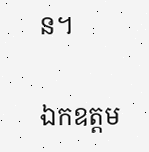ន។

ឯកឧត្តម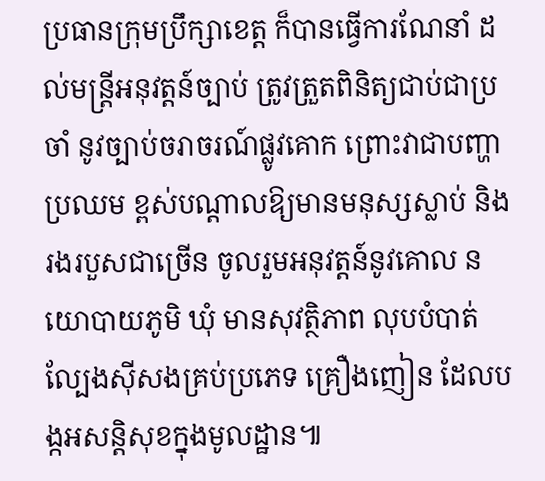ប្រធានក្រុមប្រឹក្សាខេត្ត ក៏បានធ្វើការណែនាំ ដល់មន្ត្រីអនុវត្តន៍ច្បាប់ ត្រូវត្រួតពិនិត្យជាប់ជាប្រចាំ នូវច្បាប់ចរាចរណ៍ផ្លូវគោក ព្រោះវាជាបញ្ហាប្រឈម ខ្ពស់បណ្តាលឱ្យមានមនុស្សស្លាប់ និងរងរបួសជាច្រើន ចូលរួមអនុវត្តន៍នូវគោល នយោបាយភូមិ ឃុំ មានសុវត្ថិភាព លុបបំបាត់ល្បែងស៊ីសងគ្រប់ប្រភេទ គ្រឿងញៀន ដែលបង្កអសន្តិសុខក្នុងមូលដ្ឋាន៕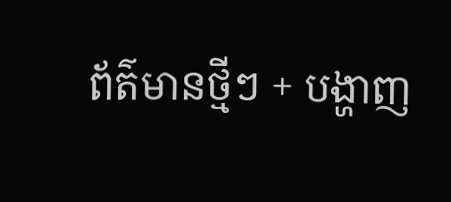ព័ត៌មានថ្មីៗ + បង្ហាញ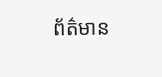ព័ត៌មាន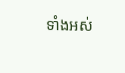ទាំងអស់